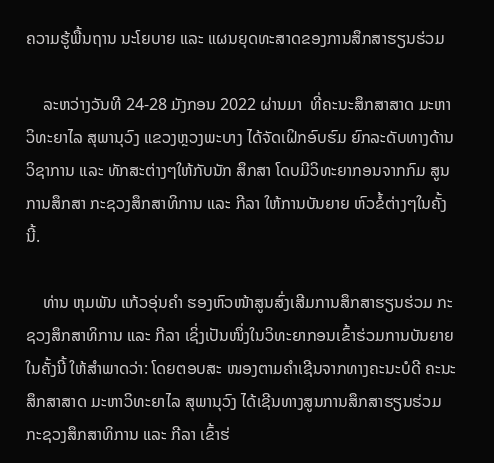ຄວາມຮູ້ພື້ນຖານ ນະໂຍບາຍ ແລະ ແຜນຍຸດທະສາດຂອງການສຶກສາຮຽນຮ່ວມ

    ລະຫວ່າງວັນທີ 24-28 ມັງກອນ 2022 ຜ່ານມາ  ທີ່ຄະນະສຶກສາສາດ ມະຫາວິທະຍາໄລ ສຸພານຸວົງ ແຂວງຫຼວງພະບາງ ໄດ້ຈັດເຝິກອົບຮົມ ຍົກລະດັບທາງດ້ານວິຊາການ ແລະ ທັກສະຕ່າງໆໃຫ້ກັບນັກ ສຶກສາ ໂດບມີວິທະຍາກອນຈາກກົມ ສູນການສຶກສາ ກະຊວງສຶກສາທິການ ແລະ ກີລາ ໃຫ້ການບັນຍາຍ ຫົວຂໍ້ຕ່າງໆໃນຄັ້ງນີ້.

    ທ່ານ ຫຸມພັນ ແກ້ວອຸ່ນຄຳ ຮອງຫົວໜ້າສູນສົ່ງເສີມການສຶກສາຮຽນຮ່ວມ ກະຊວງສຶກສາທິການ ແລະ ກີລາ ເຊິ່ງເປັນໜຶ່ງໃນວິທະຍາກອນເຂົ້າຮ່ວມການບັນຍາຍໃນຄັ້ງນີ້ ໃຫ້ສຳພາດວ່າ: ໂດຍຕອບສະ ໜອງຕາມຄຳເຊີນຈາກທາງຄະນະບໍດີ ຄະນະສຶກສາສາດ ມະຫາວິທະຍາໄລ ສຸພານຸວົງ ໄດ້ເຊີນທາງສູນການສຶກສາຮຽນຮ່ວມ ກະຊວງສຶກສາທິການ ແລະ ກີລາ ເຂົ້າຮ່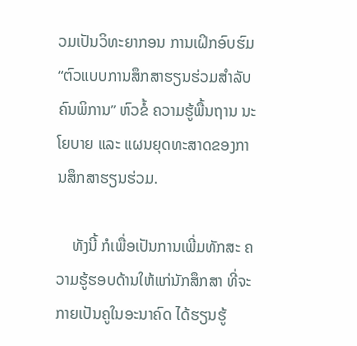ວມເປັນວິທະຍາກອນ ການເຝິກອົບຮົມ “ຕົວແບບການສຶກສາຮຽນຮ່ວມສໍາລັບຄົນພິການ” ຫົວຂໍ້ ຄວາມຮູ້ພື້ນຖານ ນະໂຍບາຍ ແລະ ແຜນຍຸດທະສາດຂອງການສຶກສາຮຽນຮ່ວມ.

    ທັງນີ້ ກໍເພື່ອເປັນການເພີ່ມທັກສະ ຄວາມຮູ້ຮອບດ້ານໃຫ້ແກ່ນັກສຶກສາ ທີ່ຈະກາຍເປັນຄູໃນອະນາຄົດ ໄດ້ຮຽນຮູ້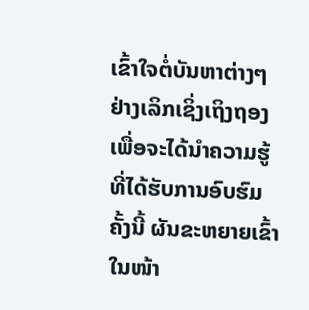ເຂົ້າໃຈຕໍ່ບັນຫາຕ່າງໆຢ່າງເລິກເຊິ່ງເຖິງຖອງ ເພື່ອຈະໄດ້ນຳຄວາມຮູ້ທີ່ໄດ້ຮັບການອົບຮົມຄັ້ງນີ້ ຜັນຂະຫຍາຍເຂົ້າໃນໜ້າ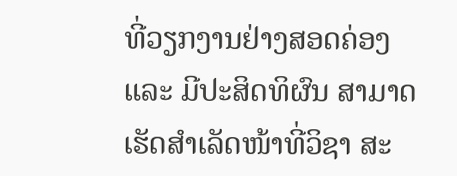ທີ່ວຽກງານຢ່າງສອດຄ່ອງ ແລະ ມີປະສິດທິຜົນ ສາມາດເຮັດສຳເລັດໜ້າທີ່ວິຊາ ສະ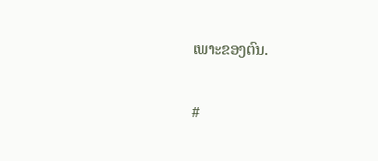ເພາະຂອງຕົນ.

#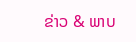ຂ່າວ & ພາບ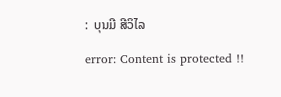:  ບຸນມີ ສີວິໄລ

error: Content is protected !!